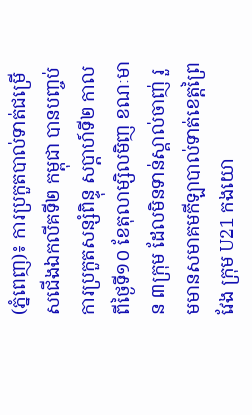(ភ្នំពេញ)៖ ការប្រកួតបាល់ទាត់ជម្រើសជើងឯកលីគទី២ កម្ពុជា បានបញ្ចប់ការប្រកួតសន្សំពិន្ទុ សប្ដាហ៍ទី២ កាលពីថ្ងៃទី១០ ខែតុលាម្សិលមិញ ខណៈមាន ៣ក្រុម ដែលមិនទាន់ស្គាល់ចាញ់ រួមមានសមាគមកីឡាបាល់ទាត់ខេត្តព្រៃវែង ក្រុម U21 កងយោ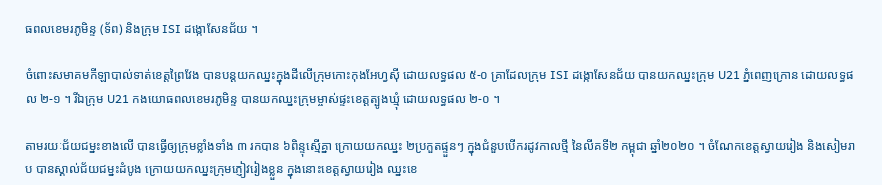ធពលខេមរភូមិន្ទ (ទ័ព) និងក្រុម ISI ដង្កោសែនជ័យ ។

ចំពោះសមាគមកីឡាបាល់ទាត់ខេត្តព្រៃវែង បានបន្ដយកឈ្នះក្នុងដីលើក្រុមកោះកុងអែហ្វស៊ី ដោយលទ្ធផល ៥-០ គ្រាដែលក្រុម ISI ដង្កោសែនជ័យ បានយកឈ្នះក្រុម U21 ភ្នំពេញក្រោន ដោយលទ្ធផល ២-១ ។ រីឯក្រុម U21 កងយោធពលខេមរភូមិន្ទ បានយកឈ្នះក្រុមម្ចាស់ផ្ទះខេត្តត្បូងឃ្មុំ ដោយលទ្ធផល ២-០ ។

តាមរយៈជ័យជម្នះខាងលើ បានធ្វើឲ្យក្រុមខ្លាំងទាំង ៣ រកបាន ៦ពិន្ទុស្មើគ្នា ក្រោយយកឈ្នះ ២ប្រកួតផ្ទួនៗ ក្នុងជំនួបបើករដូវកាលថ្មី នៃលីគទី២ កម្ពុជា ឆ្នាំ២០២០ ។ ចំណែកខេត្តស្វាយរៀង និងសៀមរាប បានស្គាល់ជ័យជម្នះដំបូង ក្រោយយកឈ្នះក្រុមភ្ញៀវរៀងខ្លួន ក្នុងនោះខេត្តស្វាយរៀង ឈ្នះខេ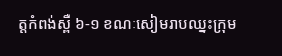ត្តកំពង់ស្ពឺ ៦-១ ខណៈសៀមរាបឈ្នះក្រុម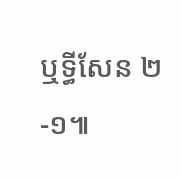ឬទ្ធីសែន ២-១៕